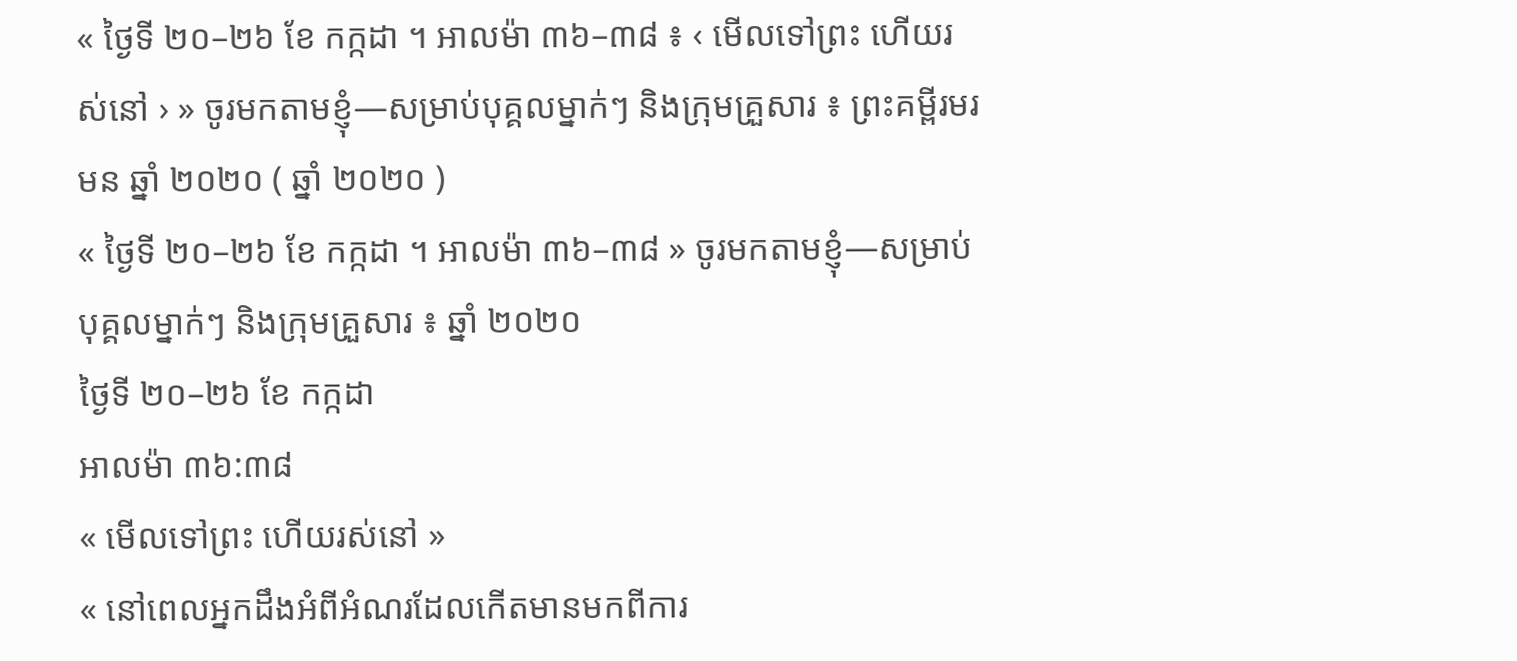« ថ្ងៃទី ២០–២៦ ខែ កក្កដា ។ អាលម៉ា ៣៦–៣៨ ៖ ‹ មើលទៅព្រះ ហើយរស់នៅ › » ចូរមកតាមខ្ញុំ—សម្រាប់បុគ្គលម្នាក់ៗ និងក្រុមគ្រួសារ ៖ ព្រះគម្ពីរមរមន ឆ្នាំ ២០២០ ( ឆ្នាំ ២០២០ )
« ថ្ងៃទី ២០–២៦ ខែ កក្កដា ។ អាលម៉ា ៣៦–៣៨ » ចូរមកតាមខ្ញុំ—សម្រាប់បុគ្គលម្នាក់ៗ និងក្រុមគ្រួសារ ៖ ឆ្នាំ ២០២០
ថ្ងៃទី ២០–២៦ ខែ កក្កដា
អាលម៉ា ៣៦:៣៨
« មើលទៅព្រះ ហើយរស់នៅ »
« នៅពេលអ្នកដឹងអំពីអំណរដែលកើតមានមកពីការ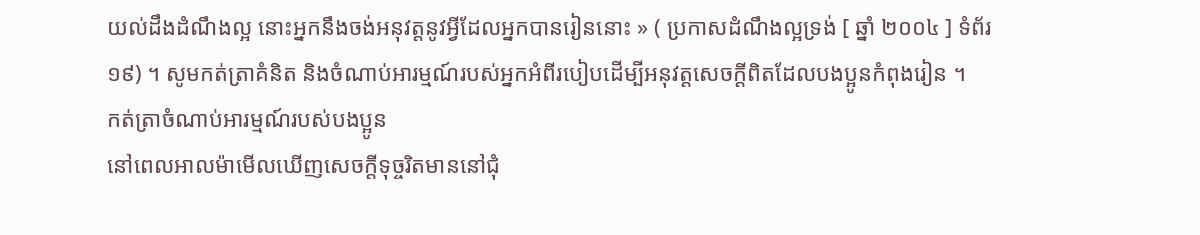យល់ដឹងដំណឹងល្អ នោះអ្នកនឹងចង់អនុវត្តនូវអ្វីដែលអ្នកបានរៀននោះ » ( ប្រកាសដំណឹងល្អទ្រង់ [ ឆ្នាំ ២០០៤ ] ទំព័រ ១៩) ។ សូមកត់ត្រាគំនិត និងចំណាប់អារម្មណ៍របស់អ្នកអំពីរបៀបដើម្បីអនុវត្តសេចក្ដីពិតដែលបងប្អូនកំពុងរៀន ។
កត់ត្រាចំណាប់អារម្មណ៍របស់បងប្អូន
នៅពេលអាលម៉ាមើលឃើញសេចក្ដីទុច្ចរិតមាននៅជុំ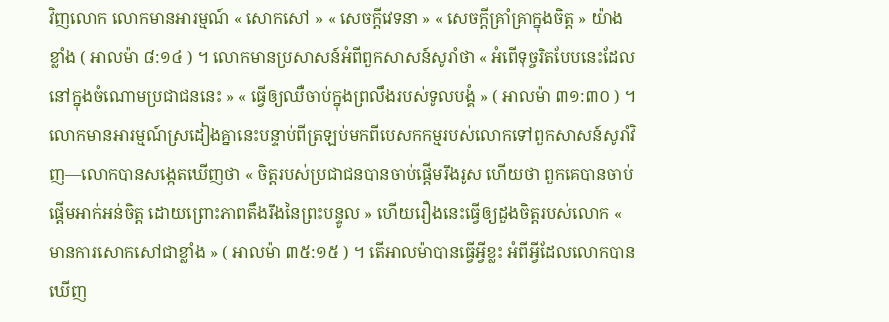វិញលោក លោកមានអារម្មណ៍ « សោកសៅ » « សេចក្ដីវេទនា » « សេចក្ដីគ្រាំគ្រាក្នុងចិត្ត » យ៉ាងខ្លាំង ( អាលម៉ា ៨:១៤ ) ។ លោកមានប្រសាសន៍អំពីពួកសាសន៍សូរាំថា « អំពើទុច្ចរិតបែបនេះដែលនៅក្នុងចំណោមប្រជាជននេះ » « ធ្វើឲ្យឈឺចាប់ក្នុងព្រលឹងរបស់ទូលបង្គំ » ( អាលម៉ា ៣១:៣០ ) ។ លោកមានអារម្មណ៍ស្រដៀងគ្នានេះបន្ទាប់ពីត្រឡប់មកពីបេសកកម្មរបស់លោកទៅពួកសាសន៍សូរាំវិញ—លោកបានសង្កេតឃើញថា « ចិត្តរបស់ប្រជាជនបានចាប់ផ្ដើមរឹងរូស ហើយថា ពួកគេបានចាប់ផ្ដើមអាក់អន់ចិត្ត ដោយព្រោះភាពតឹងរឹងនៃព្រះបន្ទូល » ហើយរឿងនេះធ្វើឲ្យដួងចិត្តរបស់លោក « មានការសោកសៅជាខ្លាំង » ( អាលម៉ា ៣៥:១៥ ) ។ តើអាលម៉ាបានធ្វើអ្វីខ្លះ អំពីអ្វីដែលលោកបានឃើញ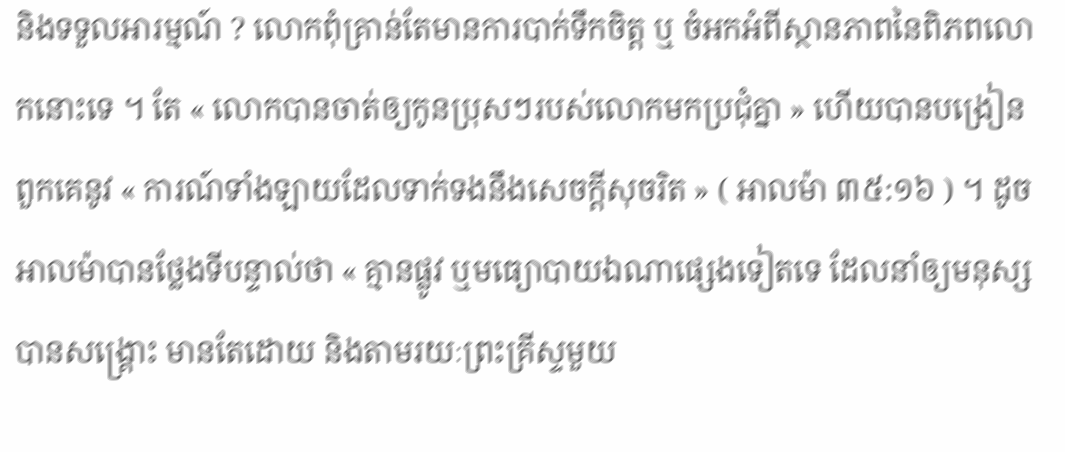និងទទួលអារម្មណ៍ ? លោកពុំគ្រាន់តែមានការបាក់ទឹកចិត្ត ឬ ចំអកអំពីស្ថានភាពនៃពិភពលោកនោះទេ ។ តែ « លោកបានចាត់ឲ្យកូនប្រុសៗរបស់លោកមកប្រជុំគ្នា » ហើយបានបង្រៀនពួកគេនូវ « ការណ៍ទាំងឡាយដែលទាក់ទងនឹងសេចក្ដីសុចរិត » ( អាលម៉ា ៣៥:១៦ ) ។ ដូចអាលម៉ាបានថ្លែងទីបន្ទាល់ថា « គ្មានផ្លូវ ឬមធ្យោបាយឯណាផ្សេងទៀតទេ ដែលនាំឲ្យមនុស្សបានសង្គ្រោះ មានតែដោយ និងតាមរយៈព្រះគ្រីស្ទមួយ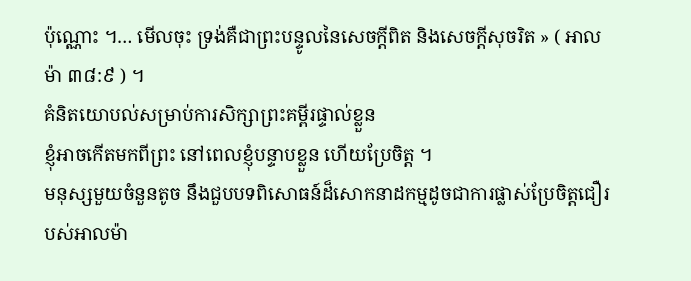ប៉ុណ្ណោះ ។… មើលចុះ ទ្រង់គឺជាព្រះបន្ទូលនៃសេចក្ដីពិត និងសេចក្ដីសុចរិត » ( អាលម៉ា ៣៨:៩ ) ។
គំនិតយោបល់សម្រាប់ការសិក្សាព្រះគម្ពីរផ្ទាល់ខ្លួន
ខ្ញុំអាចកើតមកពីព្រះ នៅពេលខ្ញុំបន្ទាបខ្លួន ហើយប្រែចិត្ត ។
មនុស្សមួយចំនួនតូច នឹងជួបបទពិសោធន៍ដ៏សោកនាដកម្មដូចជាការផ្លាស់ប្រែចិត្តជឿរបស់អាលម៉ា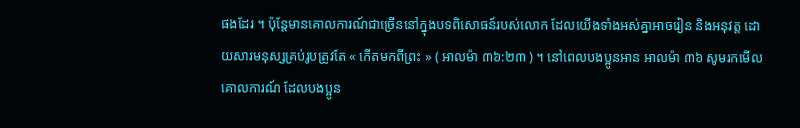ផងដែរ ។ ប៉ុន្តែមានគោលការណ៍ជាច្រើននៅក្នុងបទពិសោធន៍របស់លោក ដែលយើងទាំងអស់គ្នាអាចរៀន និងអនុវត្ត ដោយសារមនុស្សគ្រប់រូបត្រូវតែ « កើតមកពីព្រះ » ( អាលម៉ា ៣៦:២៣ ) ។ នៅពេលបងប្អូនអាន អាលម៉ា ៣៦ សូមរកមើលគោលការណ៍ ដែលបងប្អូន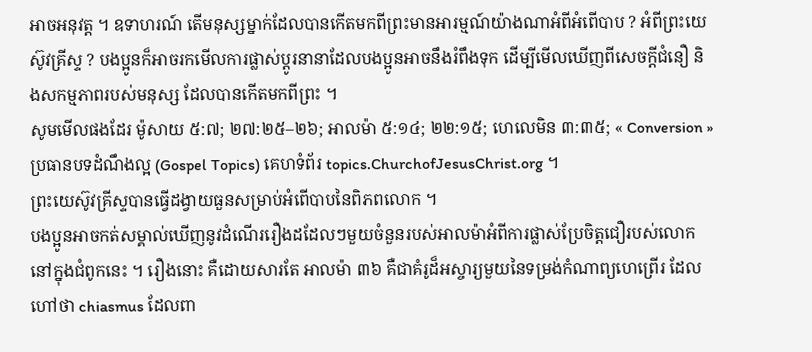អាចអនុវត្ត ។ ឧទាហរណ៍ តើមនុស្សម្នាក់ដែលបានកើតមកពីព្រះមានអារម្មណ៍យ៉ាងណាអំពីអំពើបាប ? អំពីព្រះយេស៊ូវគ្រីស្ទ ? បងប្អូនក៏អាចរកមើលការផ្លាស់ប្ដូរនានាដែលបងប្អូនអាចនឹងរំពឹងទុក ដើម្បីមើលឃើញពីសេចក្ដីជំនឿ និងសកម្មភាពរបស់មនុស្ស ដែលបានកើតមកពីព្រះ ។
សូមមើលផងដែរ ម៉ូសាយ ៥:៧; ២៧:២៥–២៦; អាលម៉ា ៥:១៤; ២២:១៥; ហេលេមិន ៣:៣៥; « Conversion » ប្រធានបទដំណឹងល្អ (Gospel Topics) គេហទំព័រ topics.ChurchofJesusChrist.org ។
ព្រះយេស៊ូវគ្រីស្ទបានធ្វើដង្វាយធួនសម្រាប់អំពើបាបនៃពិភពលោក ។
បងប្អូនអាចកត់សម្គាល់ឃើញនូវដំណើររឿងដដែលៗមួយចំនួនរបស់អាលម៉ាអំពីការផ្លាស់ប្រែចិត្តជឿរបស់លោកនៅក្នុងជំពូកនេះ ។ រឿងនោះ គឺដោយសារតែ អាលម៉ា ៣៦ គឺជាគំរូដ៏អស្ចារ្យមួយនៃទម្រង់កំណាព្យហេព្រើរ ដែលហៅថា chiasmus ដែលពា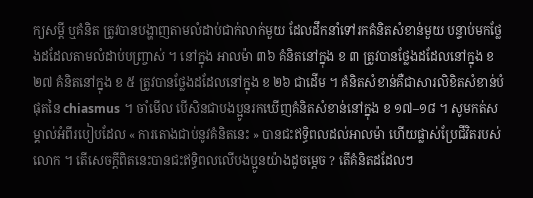ក្យសម្ដី ឬគំនិត ត្រូវបានបង្ហាញតាមលំដាប់ជាក់លាក់មួយ ដែលដឹកនាំទៅរកគំនិតសំខាន់មួយ បន្ទាប់មកថ្លែងដដែលតាមលំដាប់បញ្ច្រាស់ ។ នៅក្នុង អាលម៉ា ៣៦ គំនិតនៅក្នុង ខ ៣ ត្រូវបានថ្លែងដដែលនៅក្នុង ខ ២៧ គំនិតនៅក្នុង ខ ៥ ត្រូវបានថ្លែងដដែលនៅក្នុង ខ ២៦ ជាដើម ។ គំនិតសំខាន់គឺជាសារលិខិតសំខាន់បំផុតនៃ chiasmus ។ ចាំមើល បើសិនជាបងប្អូនរកឃើញគំនិតសំខាន់នៅក្នុង ខ ១៧–១៨ ។ សូមកត់សម្គាល់អំពីរបៀបដែល « ការតោងជាប់នូវគំនិតនេះ » បានជះឥទ្ធិពលដល់អាលម៉ា ហើយផ្លាស់ប្រែជីវិតរបស់លោក ។ តើសេចក្ដីពិតនេះបានជះឥទ្ធិពលលើបងប្អូនយ៉ាងដូចម្ដេច ? តើគំនិតដដែលៗ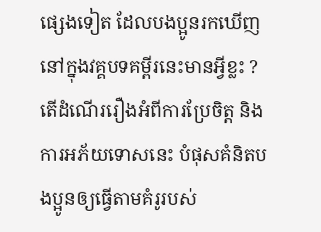ផ្សេងទៀត ដែលបងប្អូនរកឃើញនៅក្នុងវគ្គបទគម្ពីរនេះមានអ្វីខ្លះ ?
តើដំណើររឿងអំពីការប្រែចិត្ត និងការអភ័យទោសនេះ បំផុសគំនិតបងប្អូនឲ្យធ្វើតាមគំរូរបស់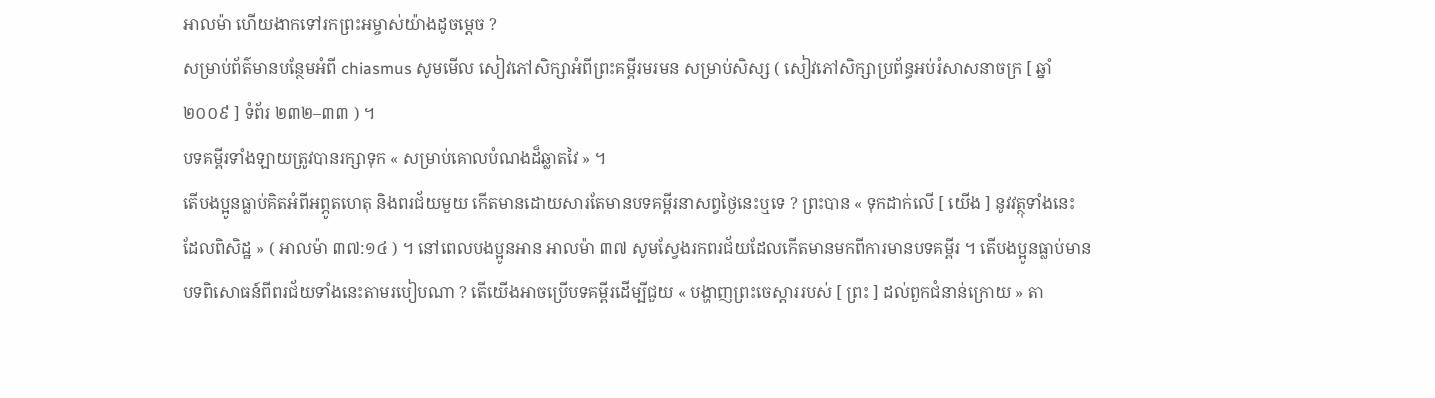អាលម៉ា ហើយងាកទៅរកព្រះអម្ចាស់យ៉ាងដូចម្ដេច ?
សម្រាប់ព័ត៌មានបន្ថែមអំពី chiasmus សូមមើល សៀវភៅសិក្សាអំពីព្រះគម្ពីរមរមន សម្រាប់សិស្ស ( សៀវភៅសិក្សាប្រព័ន្ធអប់រំសាសនាចក្រ [ ឆ្នាំ ២០០៩ ] ទំព័រ ២៣២–៣៣ ) ។
បទគម្ពីរទាំងឡាយត្រូវបានរក្សាទុក « សម្រាប់គោលបំណងដ៏ឆ្លាតវៃ » ។
តើបងប្អូនធ្លាប់គិតអំពីអព្ភូតហេតុ និងពរជ័យមួយ កើតមានដោយសារតែមានបទគម្ពីរនាសព្វថ្ងៃនេះឬទេ ? ព្រះបាន « ទុកដាក់លើ [ យើង ] នូវវត្ថុទាំងនេះ ដែលពិសិដ្ឋ » ( អាលម៉ា ៣៧:១៤ ) ។ នៅពេលបងប្អូនអាន អាលម៉ា ៣៧ សូមស្វែងរកពរជ័យដែលកើតមានមកពីការមានបទគម្ពីរ ។ តើបងប្អូនធ្លាប់មានបទពិសោធន៍ពីពរជ័យទាំងនេះតាមរបៀបណា ? តើយើងអាចប្រើបទគម្ពីរដើម្បីជួយ « បង្ហាញព្រះចេស្ដាររបស់ [ ព្រះ ] ដល់ពួកជំនាន់ក្រោយ » តា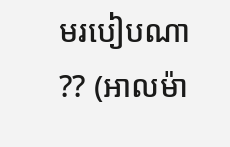មរបៀបណា ?? (អាលម៉ា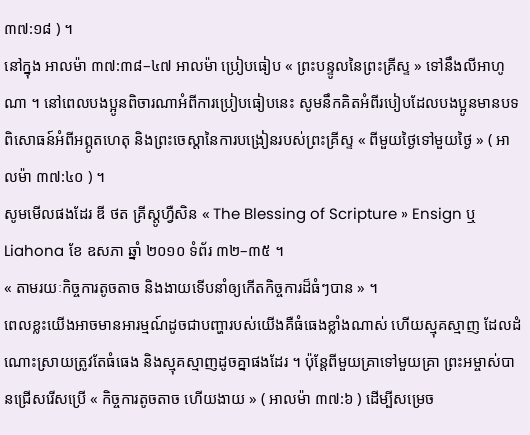៣៧:១៨ ) ។
នៅក្នុង អាលម៉ា ៣៧:៣៨–៤៧ អាលម៉ា ប្រៀបធៀប « ព្រះបន្ទូលនៃព្រះគ្រីស្ទ » ទៅនឹងលីអាហូណា ។ នៅពេលបងប្អូនពិចារណាអំពីការប្រៀបធៀបនេះ សូមនឹកគិតអំពីរបៀបដែលបងប្អូនមានបទពិសោធន៍អំពីអព្ភូតហេតុ និងព្រះចេស្ដានៃការបង្រៀនរបស់ព្រះគ្រីស្ទ « ពីមួយថ្ងៃទៅមួយថ្ងៃ » ( អាលម៉ា ៣៧:៤០ ) ។
សូមមើលផងដែរ ឌី ថត គ្រីស្តូហ្វឺសិន « The Blessing of Scripture » Ensign ឬ Liahona ខែ ឧសភា ឆ្នាំ ២០១០ ទំព័រ ៣២–៣៥ ។
« តាមរយៈកិច្ចការតូចតាច និងងាយទើបនាំឲ្យកើតកិច្ចការដ៏ធំៗបាន » ។
ពេលខ្លះយើងអាចមានអារម្មណ៍ដូចជាបញ្ហារបស់យើងគឺធំធេងខ្លាំងណាស់ ហើយស្មុគស្មាញ ដែលដំណោះស្រាយត្រូវតែធំធេង និងស្មុគស្មាញដូចគ្នាផងដែរ ។ ប៉ុន្តែពីមួយគ្រាទៅមួយគ្រា ព្រះអម្ចាស់បានជ្រើសរើសប្រើ « កិច្ចការតូចតាច ហើយងាយ » ( អាលម៉ា ៣៧:៦ ) ដើម្បីសម្រេច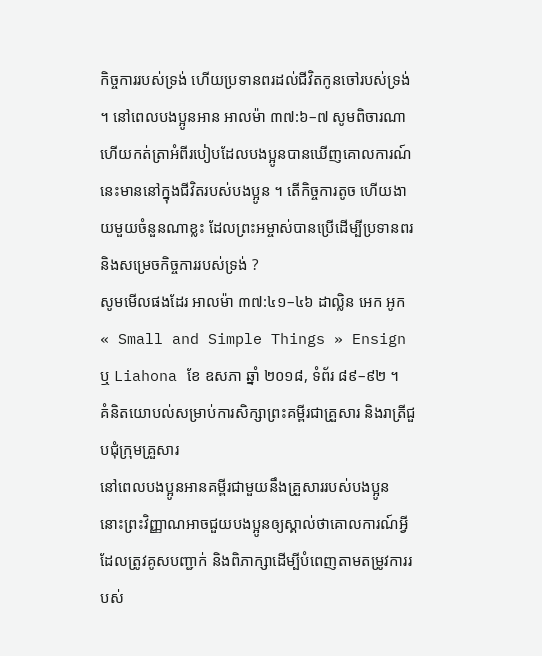កិច្ចការរបស់ទ្រង់ ហើយប្រទានពរដល់ជីវិតកូនចៅរបស់ទ្រង់ ។ នៅពេលបងប្អូនអាន អាលម៉ា ៣៧:៦–៧ សូមពិចារណា ហើយកត់ត្រាអំពីរបៀបដែលបងប្អូនបានឃើញគោលការណ៍នេះមាននៅក្នុងជីវិតរបស់បងប្អូន ។ តើកិច្ចការតូច ហើយងាយមួយចំនួនណាខ្លះ ដែលព្រះអម្ចាស់បានប្រើដើម្បីប្រទានពរ និងសម្រេចកិច្ចការរបស់ទ្រង់ ?
សូមមើលផងដែរ អាលម៉ា ៣៧:៤១–៤៦ ដាល្លិន អេក អូក « Small and Simple Things » Ensign ឬ Liahona ខែ ឧសភា ឆ្នាំ ២០១៨, ទំព័រ ៨៩–៩២ ។
គំនិតយោបល់សម្រាប់ការសិក្សាព្រះគម្ពីរជាគ្រួសារ និងរាត្រីជួបជុំក្រុមគ្រួសារ
នៅពេលបងប្អូនអានគម្ពីរជាមួយនឹងគ្រួសាររបស់បងប្អូន នោះព្រះវិញ្ញាណអាចជួយបងប្អូនឲ្យស្គាល់ថាគោលការណ៍អ្វីដែលត្រូវគូសបញ្ជាក់ និងពិភាក្សាដើម្បីបំពេញតាមតម្រូវការរបស់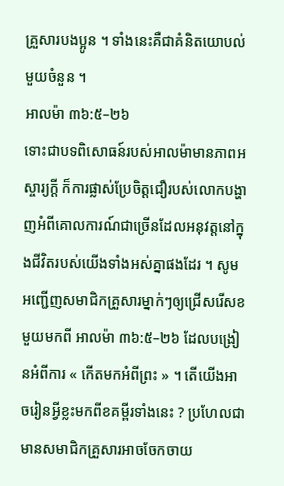គ្រួសារបងប្អូន ។ ទាំងនេះគឺជាគំនិតយោបល់មួយចំនួន ។
អាលម៉ា ៣៦:៥–២៦
ទោះជាបទពិសោធន៍របស់អាលម៉ាមានភាពអស្ចារ្យក្ដី ក៏ការផ្លាស់ប្រែចិត្តជឿរបស់លោកបង្ហាញអំពីគោលការណ៍ជាច្រើនដែលអនុវត្តនៅក្នុងជីវិតរបស់យើងទាំងអស់គ្នាផងដែរ ។ សូមអញ្ជើញសមាជិកគ្រួសារម្នាក់ៗឲ្យជ្រើសរើសខមួយមកពី អាលម៉ា ៣៦:៥–២៦ ដែលបង្រៀនអំពីការ « កើតមកអំពីព្រះ » ។ តើយើងអាចរៀនអ្វីខ្លះមកពីខគម្ពីរទាំងនេះ ? ប្រហែលជាមានសមាជិកគ្រួសារអាចចែកចាយ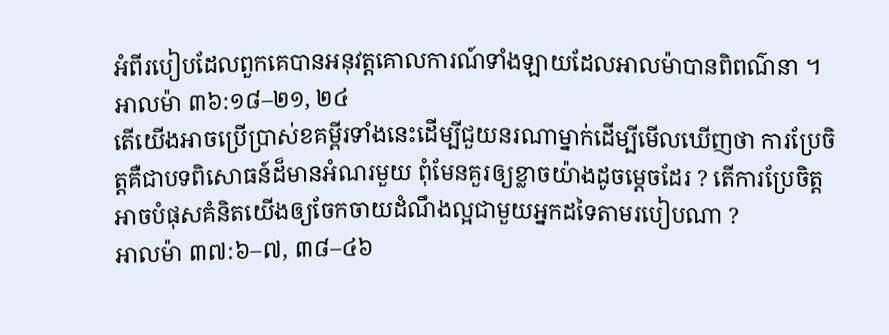អំពីរបៀបដែលពួកគេបានអនុវត្តគោលការណ៍ទាំងឡាយដែលអាលម៉ាបានពិពណ៌នា ។
អាលម៉ា ៣៦:១៨–២១, ២៤
តើយើងអាចប្រើប្រាស់ខគម្ពីរទាំងនេះដើម្បីជួយនរណាម្នាក់ដើម្បីមើលឃើញថា ការប្រែចិត្តគឺជាបទពិសោធន៍ដ៏មានអំណរមួយ ពុំមែនគួរឲ្យខ្លាចយ៉ាងដូចម្ដេចដែរ ? តើការប្រែចិត្តអាចបំផុសគំនិតយើងឲ្យចែកចាយដំណឹងល្អជាមួយអ្នកដទៃតាមរបៀបណា ?
អាលម៉ា ៣៧:៦–៧, ៣៨–៤៦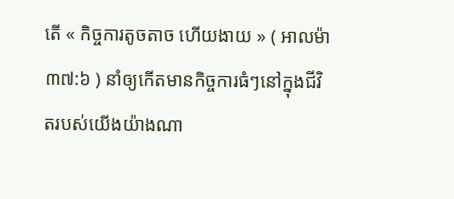តើ « កិច្ចការតូចតាច ហើយងាយ » ( អាលម៉ា ៣៧:៦ ) នាំឲ្យកើតមានកិច្ចការធំៗនៅក្នុងជីវិតរបស់យើងយ៉ាងណា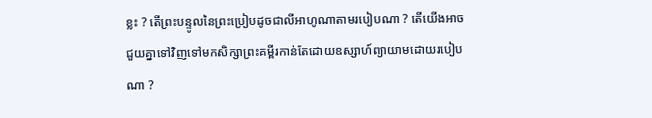ខ្លះ ? តើព្រះបន្ទូលនៃព្រះប្រៀបដូចជាលីអាហូណាតាមរបៀបណា ? តើយើងអាចជួយគ្នាទៅវិញទៅមកសិក្សាព្រះគម្ពីរកាន់តែដោយឧស្សាហ៍ព្យាយាមដោយរបៀបណា ?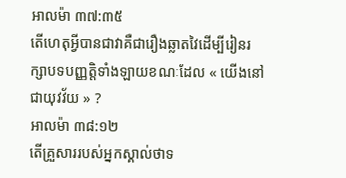អាលម៉ា ៣៧:៣៥
តើហេតុអ្វីបានជាវាគឺជារឿងឆ្លាតវៃដើម្បីរៀនរក្សាបទបញ្ញត្តិទាំងឡាយខណៈដែល « យើងនៅជាយុវវ័យ » ?
អាលម៉ា ៣៨:១២
តើគ្រួសាររបស់អ្នកស្គាល់ថាទ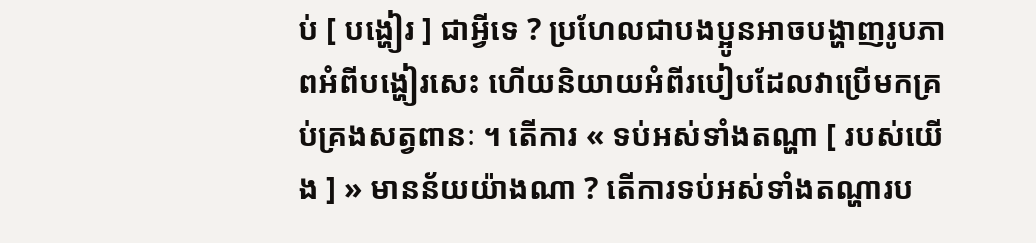ប់ [ បង្ហៀរ ] ជាអ្វីទេ ? ប្រហែលជាបងប្អូនអាចបង្ហាញរូបភាពអំពីបង្ហៀរសេះ ហើយនិយាយអំពីរបៀបដែលវាប្រើមកគ្រប់គ្រងសត្វពានៈ ។ តើការ « ទប់អស់ទាំងតណ្ហា [ របស់យើង ] » មានន័យយ៉ាងណា ? តើការទប់អស់ទាំងតណ្ហារប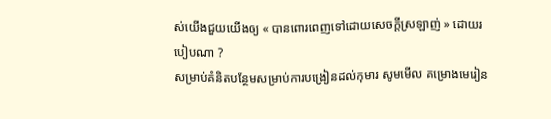ស់យើងជួយយើងឲ្យ « បានពោរពេញទៅដោយសេចក្ដីស្រឡាញ់ » ដោយរបៀបណា ?
សម្រាប់គំនិតបន្ថែមសម្រាប់ការបង្រៀនដល់កុមារ សូមមើល គម្រោងមេរៀន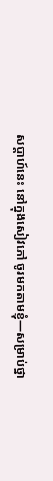សប្ដាហ៍នេះ នៅក្នុងសៀវភៅ ចូរមកតាមខ្ញុំ—សម្រាប់ថ្នា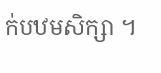ក់បឋមសិក្សា ។